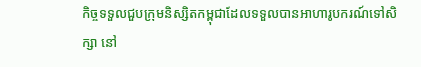កិច្ចទទួលជួបក្រុមនិស្សិតកម្ពុជាដែលទទួលបានអាហារូបករណ៍ទៅសិក្សា នៅ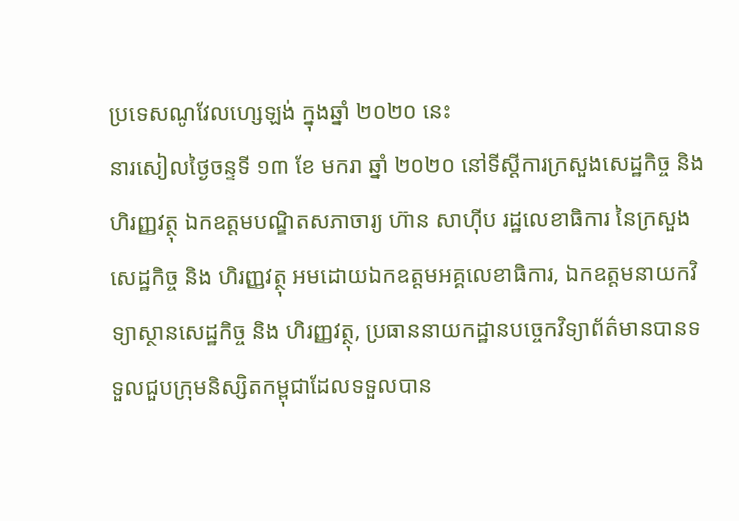ប្រទេសណូវែលហ្សេឡង់ ក្នុងឆ្នាំ ២០២០ នេះ
នារសៀលថ្ងៃចន្ទទី ១៣ ខែ មករា ឆ្នាំ ២០២០ នៅទីស្តីការក្រសួងសេដ្ឋកិច្ច និង ហិរញ្ញវត្ថុ ឯកឧត្តមបណ្ឌិតសភាចារ្យ ហ៊ាន សាហ៊ីប រដ្ឋលេខាធិការ នៃក្រសួងសេដ្ឋកិច្ច និង ហិរញ្ញវត្ថុ អមដោយឯកឧត្តមអគ្គលេខាធិការ, ឯកឧត្តមនាយកវិទ្យាស្ថានសេដ្ឋកិច្ច និង ហិរញ្ញវត្ថុ, ប្រធាននាយកដ្ឋានបច្ចេកវិទ្យាព័ត៌មានបានទទួលជួបក្រុមនិស្សិតកម្ពុជាដែលទទួលបាន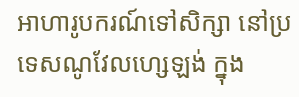អាហារូបករណ៍ទៅសិក្សា នៅប្រទេសណូវែលហ្សេឡង់ ក្នុង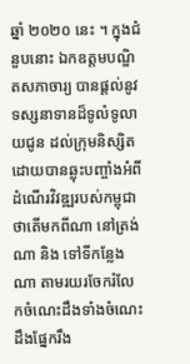ឆ្នាំ ២០២០ នេះ ។ ក្នុងជំនួបនោះ ឯកឧត្តមបណ្ឌិតសភាចារ្យ បានផ្តល់នូវទស្សនាទានដ៏ទូលំទូលាយជូន ដល់ក្រុមនិស្សិតដោយបានឆ្លុះបញ្ចាំងអំពីដំណើរវិវឌ្ឍរបស់កម្ពុជាថាតើមកពីណា នៅត្រង់ណា និង ទៅទីកន្លែងណា តាមរយរចែករំលែកចំណេះដឹងទាំងចំណេះដឹងផ្នែករឹង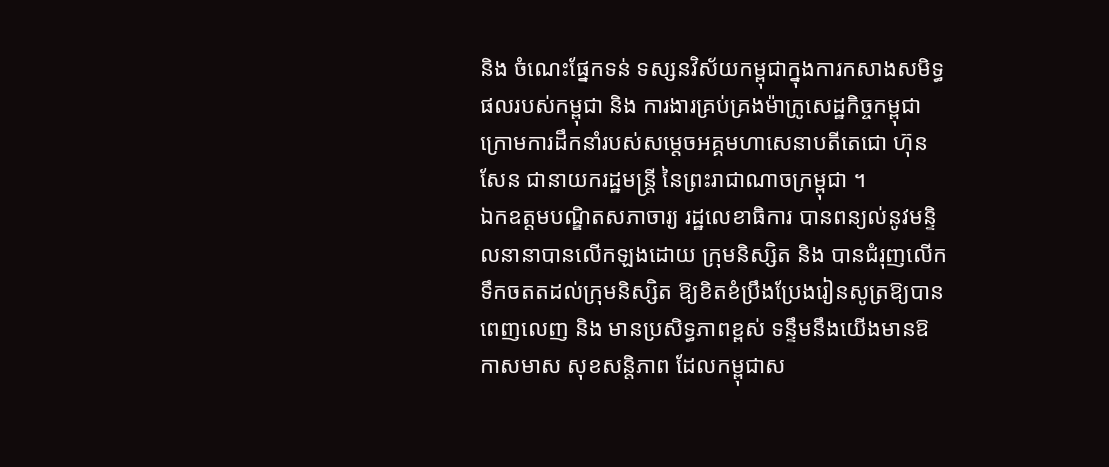និង ចំណេះផ្នែកទន់ ទស្សនវិស័យកម្ពុជាក្នុងការកសាងសមិទ្ធផលរបស់កម្ពុជា និង ការងារគ្រប់គ្រងម៉ាក្រូសេដ្ឋកិច្ចកម្ពុជា ក្រោមការដឹកនាំរបស់សម្ដេចអគ្គមហាសេនាបតីតេជោ ហ៊ុន សែន ជានាយករដ្ឋមន្ត្រី នៃព្រះរាជាណាចក្រម្ពុជា ។
ឯកឧត្តមបណ្ឌិតសភាចារ្យ រដ្ឋលេខាធិការ បានពន្យល់នូវមន្ទិលនានាបានលើកឡងដោយ ក្រុមនិស្សិត និង បានជំរុញលើកទឹកចតតដល់ក្រុមនិស្សិត ឱ្យខិតខំប្រឹងប្រែងរៀនសូត្រឱ្យបានពេញលេញ និង មានប្រសិទ្ធភាពខ្ពស់ ទន្ទឹមនឹងយើងមានឱកាសមាស សុខសន្តិភាព ដែលកម្ពុជាស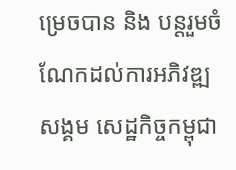ម្រេចបាន និង បន្តរួមចំណែកដល់ការអភិវឌ្ឍសង្គម សេដ្ឋកិច្ចកម្ពុជា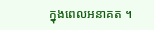ក្នុងពេលអនាគត ។